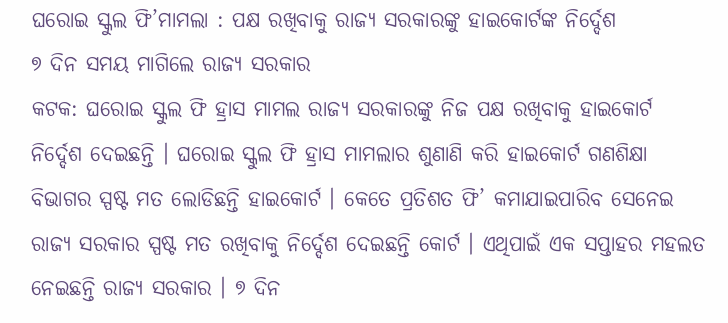ଘରୋଇ ସ୍କୁଲ ଫି’ମାମଲା : ପକ୍ଷ ରଖିବାକୁ ରାଜ୍ୟ ସରକାରଙ୍କୁ ହାଇକୋର୍ଟଙ୍କ ନିର୍ଦ୍ଦେଶ
୭ ଦିନ ସମୟ ମାଗିଲେ ରାଜ୍ୟ ସରକାର
କଟକ: ଘରୋଇ ସ୍କୁଲ ଫି ହ୍ରାସ ମାମଲ ରାଜ୍ୟ ସରକାରଙ୍କୁ ନିଜ ପକ୍ଷ ରଖିବାକୁ ହାଇକୋର୍ଟ ନିର୍ଦ୍ଦେଶ ଦେଇଛନ୍ତି । ଘରୋଇ ସ୍କୁଲ ଫି ହ୍ରାସ ମାମଲାର ଶୁଣାଣି କରି ହାଇକୋର୍ଟ ଗଣଶିକ୍ଷା ବିଭାଗର ସ୍ପଷ୍ଟ ମତ ଲୋଡିଛନ୍ତି ହାଇକୋର୍ଟ । କେତେ ପ୍ରତିଶତ ଫି’ କମାଯାଇପାରିବ ସେନେଇ ରାଜ୍ୟ ସରକାର ସ୍ପଷ୍ଟ ମତ ରଖିବାକୁ ନିର୍ଦ୍ଦେଶ ଦେଇଛନ୍ତି କୋର୍ଟ । ଏଥିପାଇଁ ଏକ ସପ୍ତାହର ମହଲତ ନେଇଛନ୍ତି ରାଜ୍ୟ ସରକାର । ୭ ଦିନ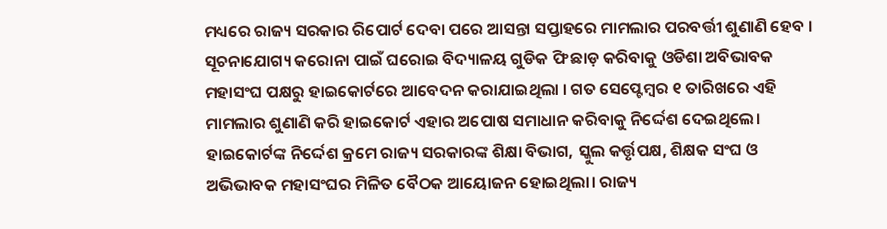ମଧ୍ୟରେ ରାଜ୍ୟ ସରକାର ରିପୋର୍ଟ ଦେବା ପରେ ଆସନ୍ତା ସପ୍ତାହରେ ମାମଲାର ପରବର୍ତ୍ତୀ ଶୁଣାଣି ହେବ ।
ସୂଚନାଯୋଗ୍ୟ କରୋନା ପାଇଁ ଘରୋଇ ବିଦ୍ୟାଳୟ ଗୁଡିକ ଫି ଛାଡ଼ କରିବାକୁ ଓଡିଶା ଅବିଭାବକ ମହାସଂଘ ପକ୍ଷରୁ ହାଇକୋର୍ଟରେ ଆବେଦନ କରାଯାଇଥିଲା । ଗତ ସେପ୍ଟେମ୍ବର ୧ ତାରିଖରେ ଏହି ମାମଲାର ଶୁଣାଣି କରି ହାଇକୋର୍ଟ ଏହାର ଅପୋଷ ସମାଧାନ କରିବାକୁ ନିର୍ଦ୍ଦେଶ ଦେଇଥିଲେ। ହାଇକୋର୍ଟଙ୍କ ନିର୍ଦ୍ଦେଶ କ୍ରମେ ରାଜ୍ୟ ସରକାରଙ୍କ ଶିକ୍ଷା ବିଭାଗ, ସ୍କୁଲ କର୍ତ୍ତୃପକ୍ଷ, ଶିକ୍ଷକ ସଂଘ ଓ ଅଭିଭାବକ ମହାସଂଘର ମିଳିତ ବୈଠକ ଆୟୋଜନ ହୋଇଥିଲା। ରାଜ୍ୟ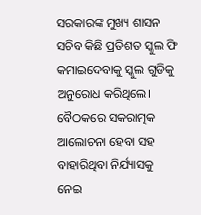ସରକାରଙ୍କ ମୁଖ୍ୟ ଶାସନ ସଚିବ କିଛି ପ୍ରତିଶତ ସ୍କୁଲ ଫି କମାଇଦେବାକୁ ସ୍କୁଲ ଗୁଡିକୁ ଅନୁରୋଧ କରିଥିଲେ। ବୈଠକରେ ସକରାତ୍ମକ ଆଲୋଚନା ହେବା ସହ ବାହାରିଥିବା ନିର୍ଯ୍ୟାସକୁ ନେଇ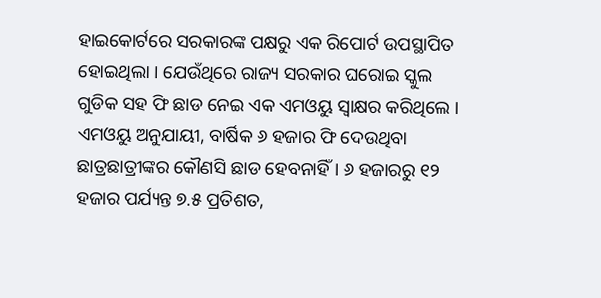ହାଇକୋର୍ଟରେ ସରକାରଙ୍କ ପକ୍ଷରୁ ଏକ ରିପୋର୍ଟ ଉପସ୍ଥାପିତ ହୋଇଥିଲା । ଯେଉଁଥିରେ ରାଜ୍ୟ ସରକାର ଘରୋଇ ସ୍କୁଲ ଗୁଡିକ ସହ ଫି ଛାଡ ନେଇ ଏକ ଏମଓୟୁ ସ୍ବାକ୍ଷର କରିଥିଲେ । ଏମଓୟୁ ଅନୁଯାୟୀ, ବାର୍ଷିକ ୬ ହଜାର ଫି ଦେଉଥିବା ଛାତ୍ରଛାତ୍ରୀଙ୍କର କୌଣସି ଛାଡ ହେବନାହିଁ। ୬ ହଜାରରୁ ୧୨ ହଜାର ପର୍ଯ୍ୟନ୍ତ ୭.୫ ପ୍ରତିଶତ,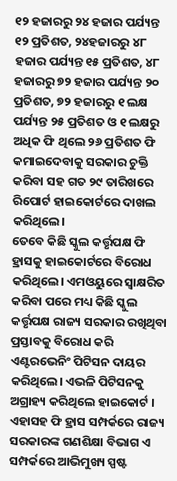୧୨ ହଜାରରୁ ୨୪ ହଜାର ପର୍ଯ୍ୟନ୍ତ ୧୨ ପ୍ରତିଶତ, ୨୪ହଜାରରୁ ୪୮ ହଜାର ପର୍ଯ୍ୟନ୍ତ ୧୫ ପ୍ରତିଶତ, ୪୮ ହଜାରରୁ ୭୨ ହଜାର ପର୍ଯ୍ୟନ୍ତ ୨୦ ପ୍ରତିଶତ, ୭୨ ହଜାରରୁ ୧ ଲକ୍ଷ ପର୍ଯ୍ୟନ୍ତ ୨୫ ପ୍ରତିଶତ ଓ ୧ ଲକ୍ଷରୁ ଅଧିକ ଫି ଥିଲେ ୨୬ ପ୍ରତିଶତ ଫି କମାଇଦେବାକୁ ସରକାର ଚୁକ୍ତି କରିବା ସହ ଗତ ୨୯ ତାରିଖରେ ରିପୋର୍ଟ ହାଇକୋର୍ଟରେ ଦାଖଲ କରିଥିଲେ।
ତେବେ କିଛି ସ୍କୁଲ କର୍ତ୍ତୃପକ୍ଷ ଫି ହ୍ରାସକୁ ହାଇକୋର୍ଟରେ ବିରୋଧ କରିଥିଲେ। ଏମଓୟୁରେ ସ୍ବାକ୍ଷରିତ କରିବା ପରେ ମଧ୍ୟ କିଛି ସ୍କୁଲ କର୍ତ୍ତୃପକ୍ଷ ରାଜ୍ୟ ସରକାର ରଖିଥିବା ପ୍ରସ୍ତାବକୁ ବିରୋଧ କରି ଏଣ୍ଟରଭେନିଂ ପିଟିସନ ଦାୟର କରିଥିଲେ। ଏଭଳି ପିଟିସନକୁ ଅଗ୍ରାହ୍ୟ କରିଥିଲେ ହାଇକୋର୍ଟ । ଏହାସହ ଫି ହ୍ରାସ ସମ୍ପର୍କରେ ରାଜ୍ୟ ସରକାରଙ୍କ ଗଣଶିକ୍ଷା ବିଭାଗ ଏ ସମ୍ପର୍କରେ ଆଭିମୁଖ୍ୟ ସ୍ପଷ୍ଟ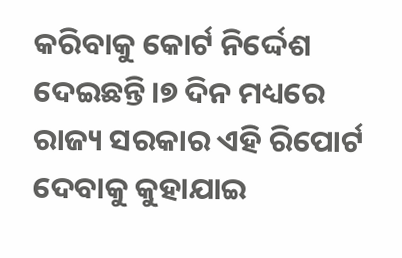କରିବାକୁ କୋର୍ଟ ନିର୍ଦ୍ଦେଶ ଦେଇଛନ୍ତି।୭ ଦିନ ମଧ୍ୟରେ ରାଜ୍ୟ ସରକାର ଏହି ରିପୋର୍ଟ ଦେବାକୁ କୁହାଯାଇ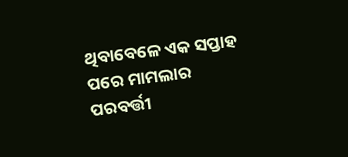ଥିବାବେଳେ ଏକ ସପ୍ତାହ ପରେ ମାମଲାର ପରବର୍ତ୍ତୀ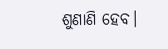ଶୁଣାଣି ହେବ।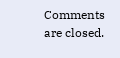Comments are closed.